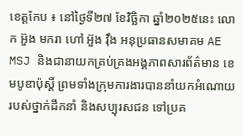ខេត្តកែប ៖ នៅថ្ងៃទី២៧ ខែវិច្ឆិកា ឆ្នាំ២០២៥នេះ លោក អ៊ួង មករា ហៅ អ៊ួង វ៉ឹង អនុប្រធានសមាគម AE MSJ និងជានាយកគ្រប់គ្រងអង្គភាពសារព័ត៌មាន ខេមបូឌាប៉ុស្តិ៍ ព្រមទាំងក្រុមការងារបាននាំយកអំណោយរបស់ថ្នាក់ដឹកនាំ និងសប្បុរសជន ទៅប្រគ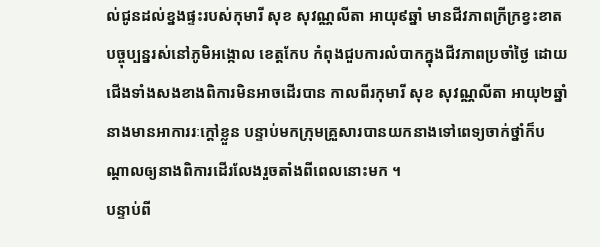ល់ជូនដល់ខ្នងផ្ទះរបស់កុមារី សុខ សុវណ្ណលីតា អាយុ៩ឆ្នាំ មានជីវភាពក្រីក្រខ្វះខាតបច្ចុប្បន្នរស់នៅភូមិអង្កោល ខេត្តកែប កំពុងជួបការលំបាកក្នុងជីវភាពប្រចាំថ្ងៃ ដោយជើងទាំងសងខាងពិការមិនអាចដើរបាន កាលពីរកុមារី សុខ សុវណ្ណលីតា អាយុ២ឆ្នាំ នាងមានអាការរៈក្ដៅខ្លួន បន្ទាប់មកក្រុមគ្រួសារបានយកនាងទៅពេទ្យចាក់ថ្នាំក៏បណ្ដាលឲ្យនាងពិការដើរលែងរួចតាំងពីពេលនោះមក ។
បន្ទាប់ពី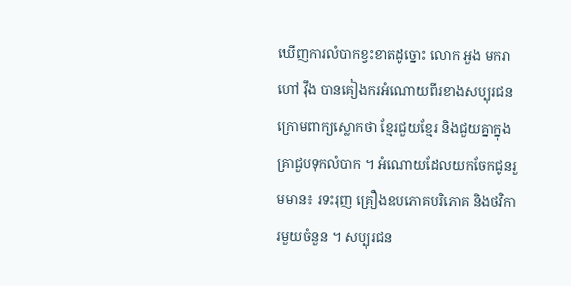ឃើញការលំបាកខ្វះខាតដូច្នោះ លោក អួង មករា ហៅ វ៉ឹង បានគៀងករអំណោយពីរខាងសប្បុរជន ក្រោមពាក្យស្លោកថា ខ្មែរជួយខ្មែរ និងជួយគ្នាក្នុងគ្រាជួបទុកលំបាក ។ អំណោយដែលយកចែកជូនរួមមាន៖ រទះរុញ គ្រឿងឧបភោគបរិភោគ និងថវិការមួយចំនួន ។ សប្បុរជន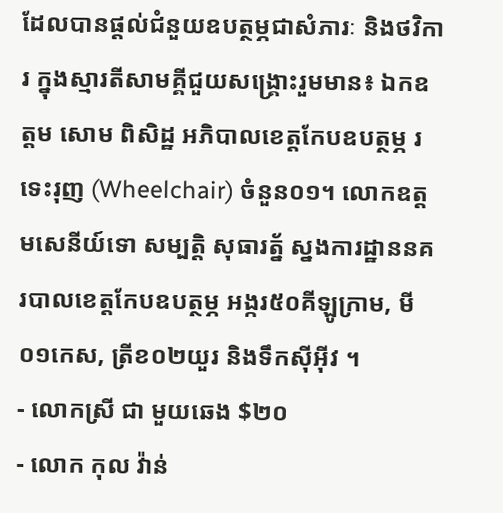ដែលបានផ្ដល់ជំនួយឧបត្ថម្ភជាសំភារៈ និងថវិការ ក្នុងស្មារតីសាមគ្គីជួយសង្គ្រោះរួមមាន៖ ឯកឧត្តម សោម ពិសិដ្ឋ អភិបាលខេត្តកែបឧបត្ថម្ភ រទេះរុញ (Wheelchair) ចំនួន០១។ លោកឧត្តមសេនីយ៍ទោ សម្បត្តិ សុធារត្ន័ ស្នងការដ្ឋាននគរបាលខេត្តកែបឧបត្ថម្ភ អង្ករ៥០គីឡូក្រាម, មី០១កេស, ត្រីខ០២យួរ និងទឹកស៊ីអ៊ីវ ។
- លោកស្រី ជា មួយឆេង $២០
- លោក កុល វ៉ាន់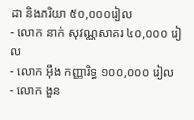ដា និងភរិយា ៥០,០០០រៀល
- លោក នាក់ សុវណ្ណសាគរ ៤០,០០០ រៀល
- លោក អ៊ឹង កញ្ញារិទ្ធ ១០០,០០០ រៀល
- លោក ងួន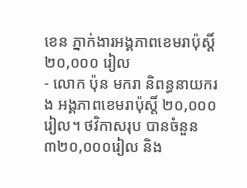ខេន ភ្នាក់ងារអង្គភាពខេមរាប៉ុស្តិ៍ ២០,០០០ រៀល
- លោក ប៉ុន មករា និពន្ធនាយករង អង្គភាពខេមរាប៉ុស្តិ៍ ២០,០០០រៀល។ ថវិកាសរុប បានចំនួន ៣២០,០០០រៀល និង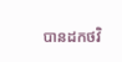បានដកថវិ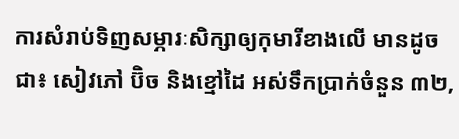ការសំរាប់ទិញសម្ភារៈសិក្សាឲ្យកុមារីខាងលើ មានដូចជា៖ សៀវភៅ ប៊ិច និងខ្មៅដៃ អស់ទឹកប្រាក់ចំនួន ៣២,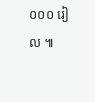០០០ រៀល ៕